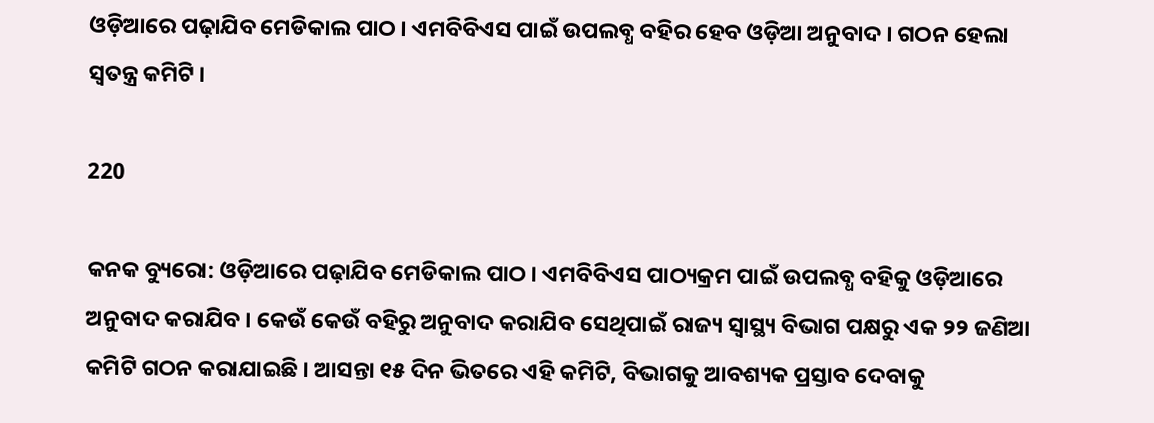ଓଡ଼ିଆରେ ପଢ଼ାଯିବ ମେଡିକାଲ ପାଠ । ଏମବିବିଏସ ପାଇଁ ଉପଲବ୍ଧ ବହିର ହେବ ଓଡ଼ିଆ ଅନୁବାଦ । ଗଠନ ହେଲା ସ୍ୱତନ୍ତ୍ର କମିଟି ।

220

କନକ ବ୍ୟୁରୋ: ଓଡ଼ିଆରେ ପଢ଼ାଯିବ ମେଡିକାଲ ପାଠ । ଏମବିବିଏସ ପାଠ୍ୟକ୍ରମ ପାଇଁ ଉପଲବ୍ଧ ବହିକୁ ଓଡ଼ିଆରେ ଅନୁବାଦ କରାଯିବ । କେଉଁ କେଉଁ ବହିରୁ ଅନୁବାଦ କରାଯିବ ସେଥିପାଇଁ ରାଜ୍ୟ ସ୍ବାସ୍ଥ୍ୟ ବିଭାଗ ପକ୍ଷରୁ ଏକ ୨୨ ଜଣିଆ କମିଟି ଗଠନ କରାଯାଇଛି । ଆସନ୍ତା ୧୫ ଦିନ ଭିତରେ ଏହି କମିଟି, ବିଭାଗକୁ ଆବଶ୍ୟକ ପ୍ରସ୍ତାବ ଦେବାକୁ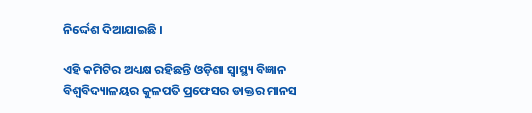ନିର୍ଦ୍ଦେଶ ଦିଆଯାଇଛି ।

ଏହି କମିଟିର ଅଧ୍ୟକ୍ଷ ରହିଛନ୍ତି ଓଡ଼ିଶା ସ୍ବାସ୍ଥ୍ୟ ବିଜ୍ଞାନ ବିଶ୍ବବିଦ୍ୟାଳୟର କୁଳପତି ପ୍ରଫେସର ଡାକ୍ତର ମାନସ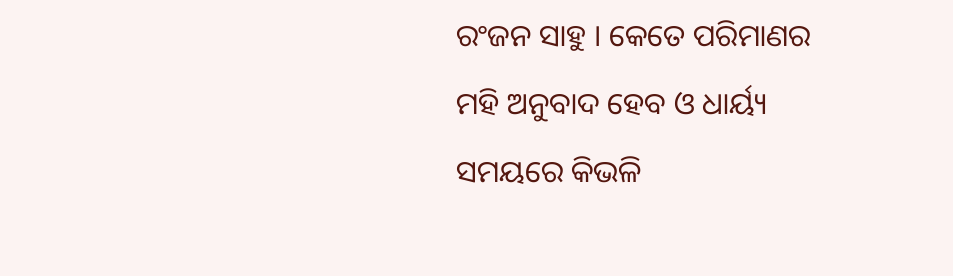ରଂଜନ ସାହୁ । କେତେ ପରିମାଣର ମହି ଅନୁବାଦ ହେବ ଓ ଧାର୍ୟ୍ୟ ସମୟରେ କିଭଳି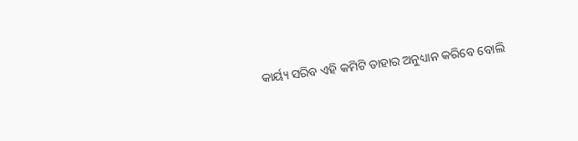କାର୍ୟ୍ୟ ସରିବ ଏହି କମିଟି ତାହାର ଅନୁଧ୍ୟାନ କରିବେ ବୋଲି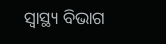ସ୍ବାସ୍ଥ୍ୟ ବିଭାଗ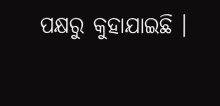ପକ୍ଷରୁ କୁହାଯାଇଛି ।